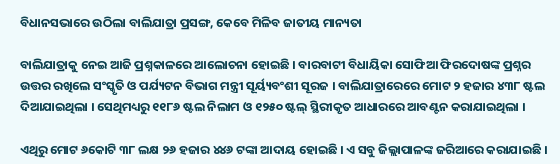ବିଧାନସଭାରେ ଉଠିଲା ବାଲିଯାତ୍ରା ପ୍ରସଙ୍ଗ, କେବେ ମିଳିବ ଜାତୀୟ ମାନ୍ୟତା

ବାଲିଯାତ୍ରାକୁ ନେଇ ଆଜି ପ୍ରଶ୍ନକାଳରେ ଆଲୋଚନା ହୋଇଛି । ବାରବାଟୀ ବିଧାୟିକା ସୋଫିଆ ଫିରଦୋଷଙ୍କ ପ୍ରଶ୍ନର ଉତ୍ତର ରଖିଲେ ସଂସ୍କୃତି ଓ ପର୍ଯ୍ୟଟନ ବିଭାଗ ମନ୍ତ୍ରୀ ସୂର୍ୟ୍ୟବଂଶୀ ସୂରଜ । ବାଲିଯାତ୍ରାରେରେ ମୋଟ ୨ ହଜାର ୪୩୮ ଷ୍ଟଲ ଦିଆଯାଇଥିଲା । ସେଥିମଧ୍ୟରୁ ୧୧୮୬ ଷ୍ଟଲ ନିଲାମ ଓ ୧୨୫୦ ଷ୍ଟଲ୍ ସ୍ଥିରୀକୃତ ଆଧାରରେ ଆବଣ୍ଟନ କରାଯାଇଥିଲା ।

ଏଥିରୁ ମୋଟ ୬କୋଟି ୩୮ ଲକ୍ଷ ୨୬ ହଜାର ୪୪୬ ଟଙ୍କା ଆଦାୟ ହୋଇଛି । ଏ ସବୁ ଜିଲ୍ଲାପାଳଙ୍କ ଜରିଆରେ କରାଯାଇଛି ।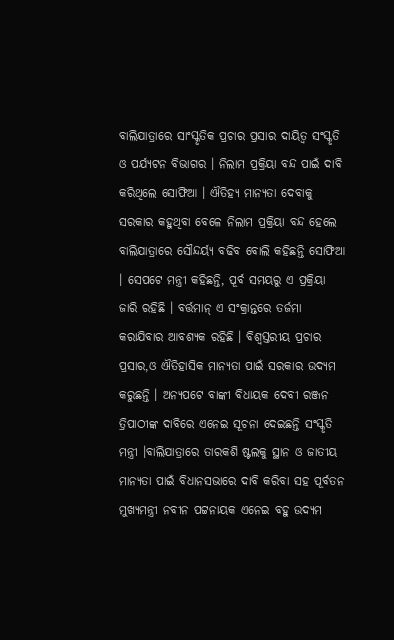ବାଲିଯାତ୍ରାରେ ସାଂସ୍କୃତିକ ପ୍ରଚାର ପ୍ରସାର ଦାୟିତ୍ଵ ସଂସ୍କୃତି ଓ ପର୍ଯ୍ୟଟନ ବିଭାଗର । ନିଲାମ ପ୍ରକ୍ରିୟା ବନ୍ଦ ପାଇଁ ଦାବି କରିଥିଲେ ସୋଫିଆ । ଐତିହ୍ୟ ମାନ୍ୟତା ଦେବାକୁ ସରକାର କହୁଥିବା ବେଳେ ନିଲାମ ପ୍ରକ୍ରିୟା ବନ୍ଦ ହେଲେ ବାଲିଯାତ୍ରାରେ ସୌନ୍ଦର୍ୟ୍ୟ ବଢିବ ବୋଲି କହିଛନ୍ତି ସୋଫିଆ । ସେପଟେ ମନ୍ତ୍ରୀ କହିଛନ୍ତି, ପୂର୍ବ ସମୟରୁ ଏ ପ୍ରକ୍ରିୟା ଜାରି ରହିଛି । ବର୍ତ୍ତମାନ୍ ଏ ସଂକ୍ରାନ୍ତରେ ତର୍ଜମା କରାଯିବାର ଆବଶ୍ୟକ ରହିଛି । ବିଶ୍ବସ୍ତରୀୟ ପ୍ରଚାର ପ୍ରସାର,ଓ ଐତିହାସିକ ମାନ୍ୟତା ପାଇଁ ସରକାର ଉଦ୍ୟମ କରୁଛନ୍ତି । ଅନ୍ୟପଟେ ବାଙ୍କୀ ବିଧାୟକ ଦେବୀ ରଞ୍ଜନ ତ୍ରିପାଠୀଙ୍କ ଦାବିରେ ଏନେଇ ସୂଚନା ଦେଇଛନ୍ତି ସଂସ୍କୃତି ମନ୍ତ୍ରୀ ।ବାଲିଯାତ୍ରାରେ ତାରକଶି ଷ୍ଟଲକୁ ସ୍ଥାନ ଓ ଜାତୀୟ ମାନ୍ୟତା ପାଇଁ ବିଧାନସଭାରେ ଦାବି କରିବା ସହ ପୂର୍ବତନ ମୁଖ୍ୟମନ୍ତ୍ରୀ ନବୀନ ପଟ୍ଟନାୟକ ଏନେଇ ବହୁ ଉଦ୍ୟମ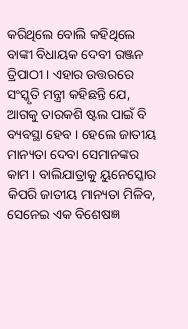କରିଥିଲେ ବୋଲି କହିଥିଲେ ବାଙ୍କୀ ବିଧାୟକ ଦେବୀ ରଞ୍ଜନ ତ୍ରିପାଠୀ । ଏହାର ଉତ୍ତରରେ ସଂସ୍କୃତି ମନ୍ତ୍ରୀ କହିଛନ୍ତି ଯେ, ଆଗକୁ ତାରକଶି ଷ୍ଟଲ ପାଇଁ ବି ବ୍ୟବସ୍ଥା ହେବ । ହେଲେ ଜାତୀୟ ମାନ୍ୟତା ଦେବା ସେମାନଙ୍କର କାମ । ବାଲିଯାତ୍ରାକୁ ୟୁନେସ୍କୋର କିପରି ଜାତୀୟ ମାନ୍ୟତା ମିଳିବ, ସେନେଇ ଏକ ବିଶେଷଜ୍ଞ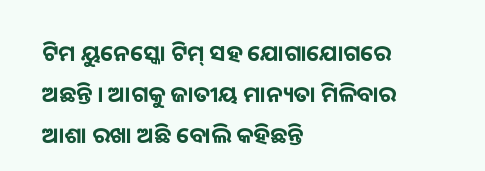ଟିମ ୟୁନେସ୍କୋ ଟିମ୍ ସହ ଯୋଗାଯୋଗରେ ଅଛନ୍ତି । ଆଗକୁ ଜାତୀୟ ମାନ୍ୟତା ମିଳିବାର ଆଶା ରଖା ଅଛି ବୋଲି କହିଛନ୍ତି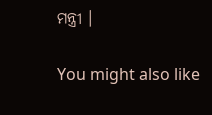ମନ୍ତ୍ରୀ ।

You might also like